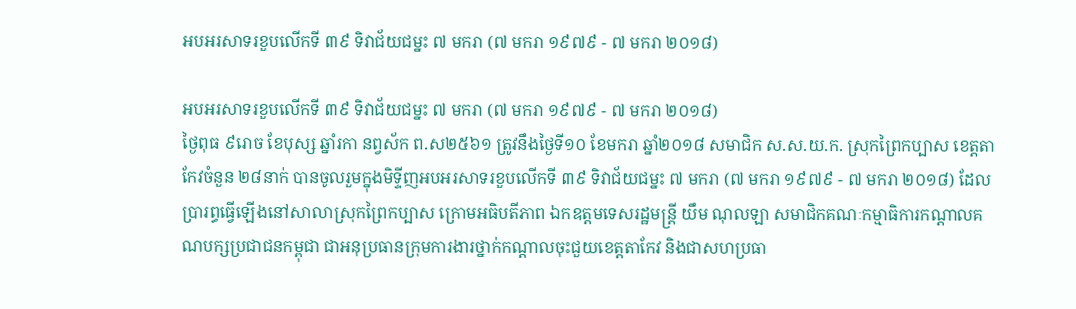អបអរសាទរខួបលើកទី ៣៩ ទិវាជ័យជម្នះ ៧ មករា (៧ មករា ១៩៧៩ - ៧ មករា ២០១៨)

អបអរសាទរខួបលើកទី ៣៩ ទិវាជ័យជម្នះ ៧ មករា (៧ មករា ១៩៧៩ - ៧ មករា ២០១៨)
ថ្ងៃពុធ ៩រោច ខែបុស្ស ឆ្នាំរកា នព្វស័ក ព.ស២៥៦១ ត្រូវនឹងថ្ងៃទី១០ ខែមករា ឆ្នាំ២០១៨ សមាជិក ស.ស.យ.ក. ស្រុកព្រៃកប្បាស ខេត្តតាកែវចំនួន ២៨នាក់ បានចូលរួមក្នុងមិទ្ទីញអបអរសាទរខួបលើកទី ៣៩ ទិវាជ័យជម្នះ ៧ មករា (៧ មករា ១៩៧៩ - ៧ មករា ២០១៨) ដែលប្រារព្ធធ្វើឡើងនៅសាលាស្រុកព្រៃកប្បាស ក្រោមអធិបតីភាព ឯកឧត្តមទេសរដ្ឋមន្ត្រី យឹម ណុលឡា សមាជិកគណៈកម្មាធិការកណ្ដាលគណបក្សប្រជាជនកម្ពុជា ជាអនុប្រធានក្រុមការងារថ្នាក់កណ្ដាលចុះជួយខេត្តតាកែវ និងជាសហប្រធា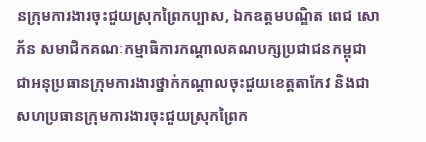នក្រុមការងារចុះជួយស្រុកព្រៃកប្បាស, ឯកឧត្តមបណ្ឌិត ពេជ សោភ័ន សមាជិកគណៈកម្មាធិការកណ្ដាលគណបក្សប្រជាជនកម្ពុជា ជាអនុប្រធានក្រុមការងារថ្នាក់កណ្ដាលចុះជួយខេត្តតាកែវ និងជាសហប្រធានក្រុមការងារចុះជួយស្រុកព្រៃក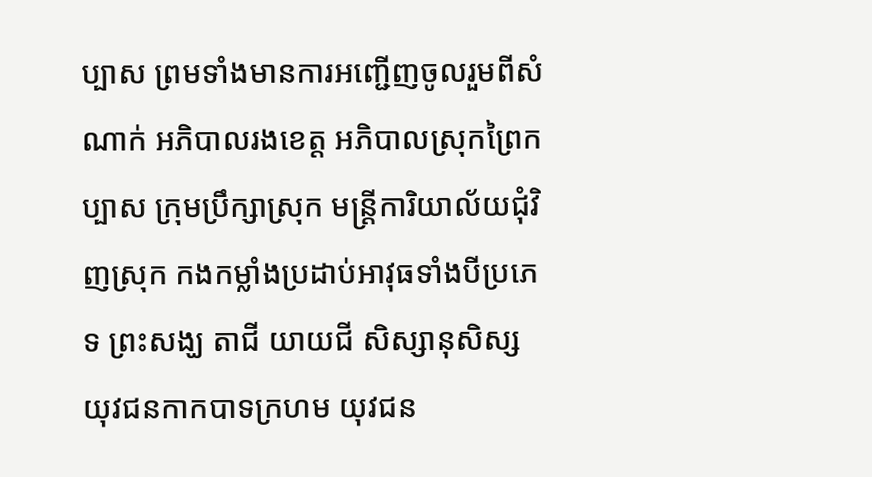ប្បាស ព្រមទាំងមានការអញ្ជើញចូលរួមពីសំណាក់ អភិបាលរងខេត្ត អភិបាលស្រុកព្រៃកប្បាស ក្រុមប្រឹក្សាស្រុក មន្រ្តីការិយាល័យជុំវិញស្រុក កងកម្លាំងប្រដាប់អាវុធទាំងបីប្រភេទ ព្រះសង្ឃ តាជី យាយជី សិស្សានុសិស្ស យុវជនកាកបាទក្រហម យុវជន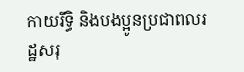កាយរឹទ្ធិ និងបងប្អូនប្រជាពលរដ្ឋសរុ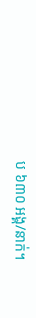ប ៦៣០ អង្គ/នាក់។